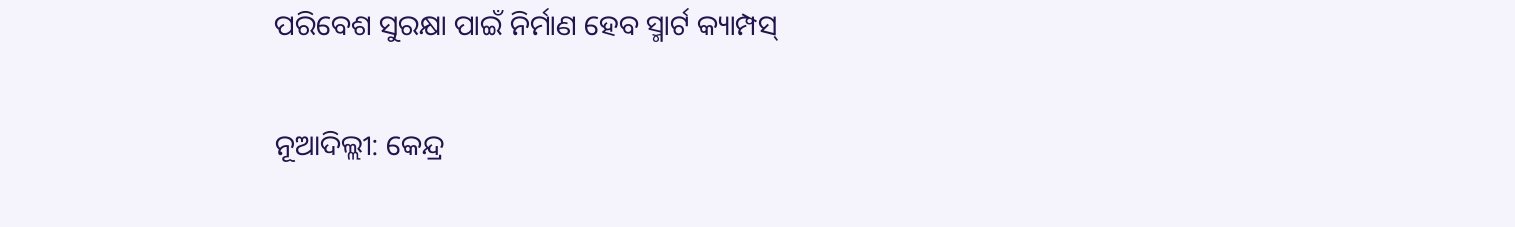ପରିବେଶ ସୁରକ୍ଷା ପାଇଁ ନିର୍ମାଣ ହେବ ସ୍ମାର୍ଟ କ୍ୟାମ୍ପସ୍‍

ନୂଆଦିଲ୍ଲୀ: କେନ୍ଦ୍ର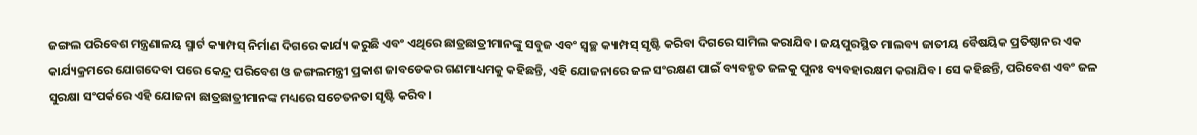ଜଙ୍ଗଲ ପରିବେଶ ମନ୍ତ୍ରଣାଳୟ ସ୍ମାର୍ଟ କ୍ୟାମ୍ପସ୍‍ ନିର୍ମାଣ ଦିଗରେ କାର୍ଯ୍ୟ କରୁଛି ଏବଂ ଏଥିରେ ଛାତ୍ରଛାତ୍ରୀମାନଙ୍କୁ ସବୁଜ ଏବଂ ସ୍ୱଚ୍ଛ କ୍ୟାମ୍ପସ୍‍ ସୃଷ୍ଟି କରିବା ଦିଗରେ ସାମିଲ କରାଯିବ। ଜୟପୁରସ୍ଥିତ ମାଲବ୍ୟ ଜାତୀୟ ବୈଷୟିକ ପ୍ରତିଷ୍ଠାନର ଏକ କାର୍ଯ୍ୟକ୍ରମରେ ଯୋଗଦେବା ପରେ କେନ୍ଦ୍ର ପରିବେଶ ଓ ଜଙ୍ଗଲମନ୍ତ୍ରୀ ପ୍ରକାଶ ଜାବଡେକର ଗଣମାଧ୍ୟମକୁ କହିଛନ୍ତି, ଏହି ଯୋଜନାରେ ଜଳ ସଂରକ୍ଷଣ ପାଇଁ ବ୍ୟବହୃତ ଜଳକୁ ପୁନଃ ବ୍ୟବହାରକ୍ଷମ କରାଯିବ। ସେ କହିଛନ୍ତି, ପରିବେଶ ଏବଂ ଜଳ ସୁରକ୍ଷା ସଂପର୍କରେ ଏହି ଯୋଜନା ଛାତ୍ରଛାତ୍ରୀମାନଙ୍କ ମଧ୍ୟରେ ସଚେତନତା ସୃଷ୍ଟି କରିବ।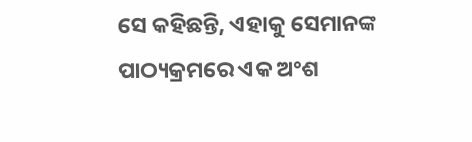ସେ କହିଛନ୍ତି, ଏହାକୁ ସେମାନଙ୍କ ପାଠ୍ୟକ୍ରମରେ ଏକ ଅଂଶ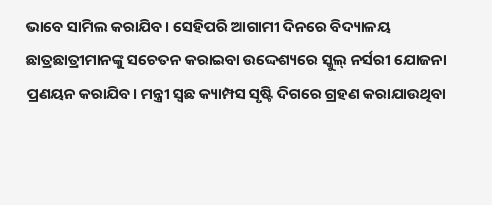ଭାବେ ସାମିଲ କରାଯିବ। ସେହିପରି ଆଗାମୀ ଦିନରେ ବିଦ୍ୟାଳୟ ଛାତ୍ରଛାତ୍ରୀମାନଙ୍କୁ ସଚେତନ କରାଇବା ଉଦ୍ଦେଶ୍ୟରେ ସ୍କୁଲ୍‍ ନର୍ସରୀ ଯୋଜନା ପ୍ରଣୟନ କରାଯିବ। ମନ୍ତ୍ରୀ ସ୍ଵଛ କ୍ୟାମ୍ପସ ସୃଷ୍ଟି ଦିଗରେ ଗ୍ରହଣ କରାଯାଉଥିବା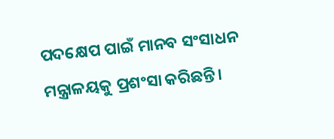ପଦକ୍ଷେପ ପାଇଁ ମାନବ ସଂସାଧନ ମନ୍ତ୍ରାଳୟକୁ ପ୍ରଶଂସା କରିଛନ୍ତି।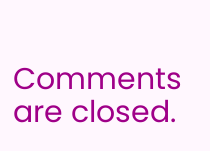Comments are closed.